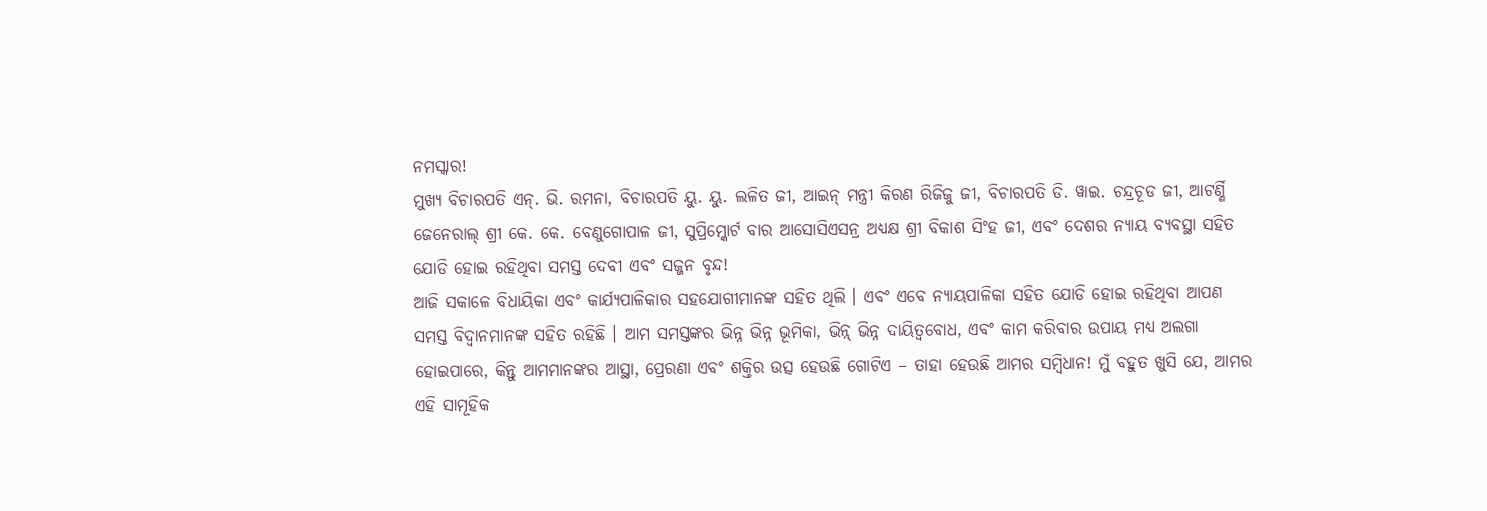ନମସ୍କାର!
ମୁଖ୍ୟ ବିଚାରପତି ଏନ୍. ଭି. ରମନା, ବିଚାରପତି ୟୁ. ୟୁ. ଲଳିତ ଜୀ, ଆଇନ୍ ମନ୍ତ୍ରୀ କିରଣ ରିଜିଜୁ ଜୀ, ବିଚାରପତି ଡି. ୱାଇ. ଚନ୍ଦ୍ରଚୂଡ ଜୀ, ଆଟର୍ଣ୍ଣି ଜେନେରାଲ୍ ଶ୍ରୀ କେ. କେ. ବେଣୁଗୋପାଳ ଜୀ, ସୁପ୍ରିମ୍କୋର୍ଟ ବାର ଆସୋସିଏସନ୍ର ଅଧ୍ୟକ୍ଷ ଶ୍ରୀ ବିକାଶ ସିଂହ ଜୀ, ଏବଂ ଦେଶର ନ୍ୟାୟ ବ୍ୟବସ୍ଥା ସହିତ ଯୋଡି ହୋଇ ରହିଥିବା ସମସ୍ତ ଦେବୀ ଏବଂ ସଜ୍ଜନ ବୃନ୍ଦ!
ଆଜି ସକାଳେ ବିଧାୟିକା ଏବଂ କାର୍ଯ୍ୟପାଳିକାର ସହଯୋଗୀମାନଙ୍କ ସହିତ ଥିଲି । ଏବଂ ଏବେ ନ୍ୟାୟପାଳିକା ସହିତ ଯୋଡି ହୋଇ ରହିଥିବା ଆପଣ ସମସ୍ତ ବିଦ୍ୱାନମାନଙ୍କ ସହିତ ରହିଛି । ଆମ ସମସ୍ତଙ୍କର ଭିନ୍ନ ଭିନ୍ନ ଭୂମିକା, ଭିନ୍ନ୍ ଭିନ୍ନ ଦାୟିତ୍ୱବୋଧ, ଏବଂ କାମ କରିବାର ଉପାୟ ମଧ୍ୟ ଅଲଗା ହୋଇପାରେ, କିନ୍ତୁ ଆମମାନଙ୍କର ଆସ୍ଥା, ପ୍ରେରଣା ଏବଂ ଶକ୍ତିର ଉତ୍ସ ହେଉଛି ଗୋଟିଏ – ତାହା ହେଉଛି ଆମର ସମ୍ବିଧାନ! ମୁଁ ବହୁତ ଖୁସି ଯେ, ଆମର ଏହି ସାମୂହିକ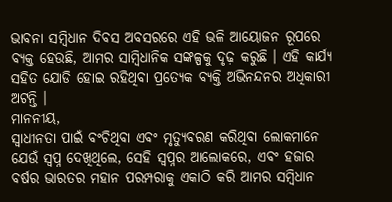ଭାବନା ସମ୍ବିଧାନ ଦିବସ ଅବସରରେ ଏହି ଭଳି ଆୟୋଜନ ରୂପରେ ବ୍ୟକ୍ତ ହେଉଛି, ଆମର ସାମ୍ବିଧାନିକ ସଙ୍କଳ୍ପକୁ ଦୃଢ଼ କରୁଛି । ଏହି କାର୍ଯ୍ୟ ସହିତ ଯୋଡି ହୋଇ ରହିଥିବା ପ୍ରତ୍ୟେକ ବ୍ୟକ୍ତି ଅଭିନନ୍ଦନର ଅଧିକାରୀ ଅଟନ୍ତି ।
ମାନନୀୟ,
ସ୍ୱାଧୀନତା ପାଇଁ ବଂଚିଥିବା ଏବଂ ମୃତ୍ୟୁବରଣ କରିଥିବା ଲୋକମାନେ ଯେଉଁ ସ୍ୱପ୍ନ ଦେଖିଥିଲେ, ସେହି ସ୍ୱପ୍ନର ଆଲୋକରେ, ଏବଂ ହଜାର ବର୍ଷର ଭାରତର ମହାନ ପରମ୍ପରାକୁ ଏକାଠି କରି ଆମର ସମ୍ବିଧାନ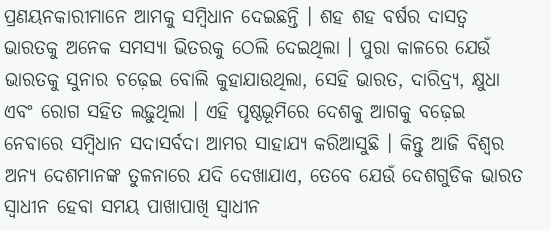ପ୍ରଣୟନକାରୀମାନେ ଆମକୁ ସମ୍ବିଧାନ ଦେଇଛନ୍ତି । ଶହ ଶହ ବର୍ଷର ଦାସତ୍ୱ ଭାରତକୁ ଅନେକ ସମସ୍ୟା ଭିତରକୁ ଠେଲି ଦେଇଥିଲା । ପୁରା କାଳରେ ଯେଉଁ ଭାରତକୁ ସୁନାର ଚଢ଼େଇ ବୋଲି କୁହାଯାଉଥିଲା, ସେହି ଭାରତ, ଦାରିଦ୍ର୍ୟ, କ୍ଷୁଧା ଏବଂ ରୋଗ ସହିତ ଲଢ଼ୁଥିଲା । ଏହି ପୃଷ୍ଠଭୂମିରେ ଦେଶକୁ ଆଗକୁ ବଢ଼େଇ ନେବାରେ ସମ୍ବିଧାନ ସଦାସର୍ବଦା ଆମର ସାହାଯ୍ୟ କରିଆସୁଛି । କିନ୍ତୁ ଆଜି ବିଶ୍ୱର ଅନ୍ୟ ଦେଶମାନଙ୍କ ତୁଳନାରେ ଯଦି ଦେଖାଯାଏ, ତେବେ ଯେଉଁ ଦେଶଗୁଡିକ ଭାରତ ସ୍ୱାଧୀନ ହେବା ସମୟ ପାଖାପାଖି ସ୍ୱାଧୀନ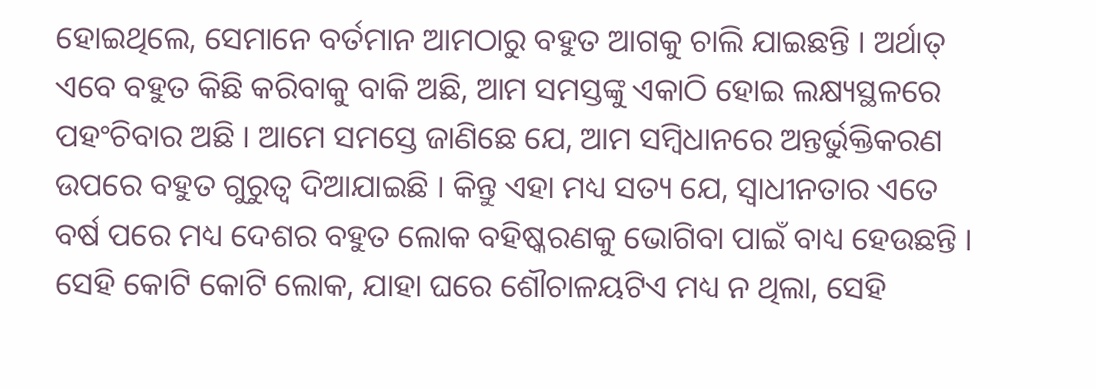ହୋଇଥିଲେ, ସେମାନେ ବର୍ତମାନ ଆମଠାରୁ ବହୁତ ଆଗକୁ ଚାଲି ଯାଇଛନ୍ତି । ଅର୍ଥାତ୍ ଏବେ ବହୁତ କିଛି କରିବାକୁ ବାକି ଅଛି, ଆମ ସମସ୍ତଙ୍କୁ ଏକାଠି ହୋଇ ଲକ୍ଷ୍ୟସ୍ଥଳରେ ପହଂଚିବାର ଅଛି । ଆମେ ସମସ୍ତେ ଜାଣିଛେ ଯେ, ଆମ ସମ୍ବିଧାନରେ ଅନ୍ତର୍ଭୁକ୍ତିକରଣ ଉପରେ ବହୁତ ଗୁରୁତ୍ୱ ଦିଆଯାଇଛି । କିନ୍ତୁ ଏହା ମଧ୍ୟ ସତ୍ୟ ଯେ, ସ୍ୱାଧୀନତାର ଏତେ ବର୍ଷ ପରେ ମଧ୍ୟ ଦେଶର ବହୁତ ଲୋକ ବହିଷ୍କରଣକୁ ଭୋଗିବା ପାଇଁ ବାଧ୍ୟ ହେଉଛନ୍ତି । ସେହି କୋଟି କୋଟି ଲୋକ, ଯାହା ଘରେ ଶୌଚାଳୟଟିଏ ମଧ୍ୟ ନ ଥିଲା, ସେହି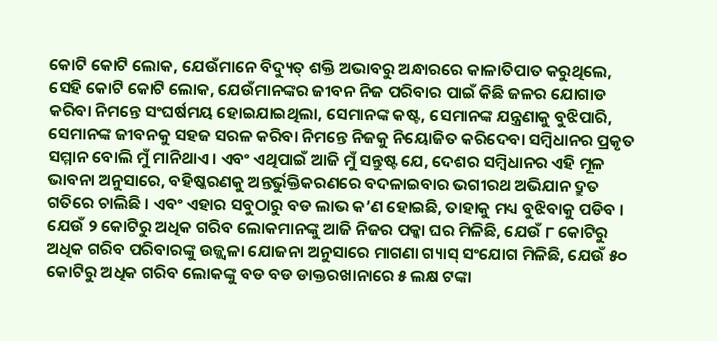କୋଟି କୋଟି ଲୋକ, ଯେଉଁମାନେ ବିଦ୍ୟୁତ୍ ଶକ୍ତି ଅଭାବରୁ ଅନ୍ଧାରରେ କାଳାତିପାତ କରୁଥିଲେ, ସେହି କୋଟି କୋଟି ଲୋକ, ଯେଉଁମାନଙ୍କର ଜୀବନ ନିଜ ପରିବାର ପାଇଁ କିଛି ଜଳର ଯୋଗାଡ କରିବା ନିମନ୍ତେ ସଂଘର୍ଷମୟ ହୋଇଯାଇଥିଲା, ସେମାନଙ୍କ କଷ୍ଟ, ସେମାନଙ୍କ ଯନ୍ତ୍ରଣାକୁ ବୁଝିପାରି, ସେମାନଙ୍କ ଜୀବନକୁ ସହଜ ସରଳ କରିବା ନିମନ୍ତେ ନିଜକୁ ନିୟୋଜିତ କରିଦେବା ସମ୍ବିଧାନର ପ୍ରକୃତ ସମ୍ମାନ ବୋଲି ମୁଁ ମାନିଥାଏ । ଏବଂ ଏଥିପାଇଁ ଆଜି ମୁଁ ସନ୍ତୁଷ୍ଟ ଯେ, ଦେଶର ସମ୍ବିଧାନର ଏହି ମୂଳ ଭାବନା ଅନୁସାରେ, ବହିଷ୍କରଣକୁ ଅନ୍ତର୍ଭୁକ୍ତିକରଣରେ ବଦଳାଇବାର ଭଗୀରଥ ଅଭିଯାନ ଦ୍ରୁତ ଗତିରେ ଚାଲିଛି । ଏବଂ ଏହାର ସବୁଠାରୁ ବଡ ଲାଭ କ’ଣ ହୋଇଛି, ତାହାକୁ ମଧ୍ୟ ବୁଝିବାକୁ ପଡିବ । ଯେଉଁ ୨ କୋଟିରୁ ଅଧିକ ଗରିବ ଲୋକମାନଙ୍କୁ ଆଜି ନିଜର ପକ୍କା ଘର ମିଳିଛି, ଯେଉଁ ୮ କୋଟିରୁ ଅଧିକ ଗରିବ ପରିବାରଙ୍କୁ ଉଜ୍ଜ୍ୱଳା ଯୋଜନା ଅନୁସାରେ ମାଗଣା ଗ୍ୟାସ୍ ସଂଯୋଗ ମିଳିଛି, ଯେଉଁ ୫୦ କୋଟିରୁ ଅଧିକ ଗରିବ ଲୋକଙ୍କୁ ବଡ ବଡ ଡାକ୍ତରଖାନାରେ ୫ ଲକ୍ଷ ଟଙ୍କା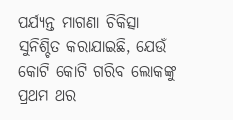ପର୍ଯ୍ୟନ୍ତ ମାଗଣା ଚିକିତ୍ସା ସୁନିଶ୍ଚିତ କରାଯାଇଛି, ଯେଉଁ କୋଟି କୋଟି ଗରିବ ଲୋକଙ୍କୁ ପ୍ରଥମ ଥର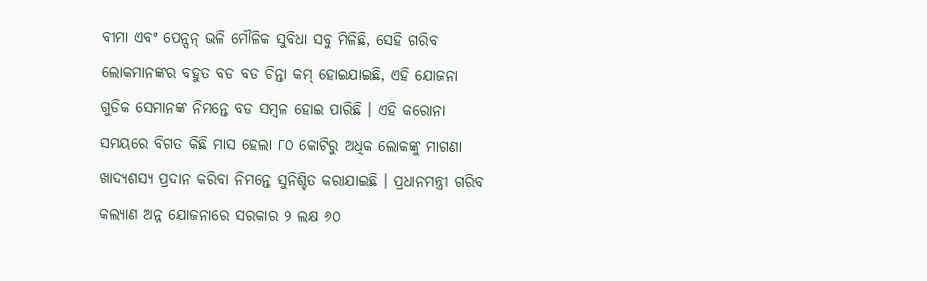ବୀମା ଏବଂ ପେନ୍ସନ୍ ଭଳି ମୌଳିକ ସୁବିଧା ସବୁ ମିଳିଛି, ସେହି ଗରିବ ଲୋକମାନଙ୍କର ବହୁତ ବଡ ବଡ ଚିନ୍ତା କମ୍ ହୋଇଯାଇଛି, ଏହି ଯୋଜନା ଗୁଡିକ ସେମାନଙ୍କ ନିମନ୍ତେ ବଡ ସମ୍ବଳ ହୋଇ ପାରିଛି । ଏହି କରୋନା ସମୟରେ ବିଗତ କିଛି ମାସ ହେଲା ୮୦ କୋଟିରୁ ଅଧିକ ଲୋକଙ୍କୁ ମାଗଣା ଖାଦ୍ୟଶସ୍ୟ ପ୍ରଦାନ କରିବା ନିମନ୍ତେ ସୁନିଶ୍ଚିତ କରାଯାଇଛି । ପ୍ରଧାନମନ୍ତ୍ରୀ ଗରିବ କଲ୍ୟାଣ ଅନ୍ନ ଯୋଜନାରେ ସରକାର ୨ ଲକ୍ଷ ୬୦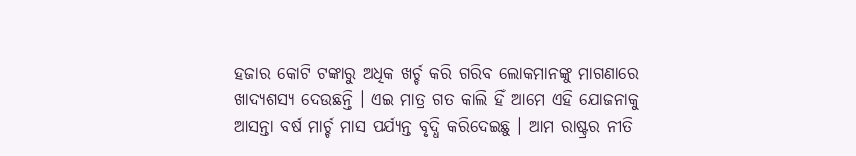ହଜାର କୋଟି ଟଙ୍କାରୁ ଅଧିକ ଖର୍ଚ୍ଚ କରି ଗରିବ ଲୋକମାନଙ୍କୁ ମାଗଣାରେ ଖାଦ୍ୟଶସ୍ୟ ଦେଉଛନ୍ତି । ଏଇ ମାତ୍ର ଗତ କାଲି ହିଁ ଆମେ ଏହି ଯୋଜନାକୁ ଆସନ୍ତା ବର୍ଷ ମାର୍ଚ୍ଚ ମାସ ପର୍ଯ୍ୟନ୍ତ ବୃଦ୍ଧି କରିଦେଇଛୁ । ଆମ ରାଷ୍ଟ୍ରର ନୀତି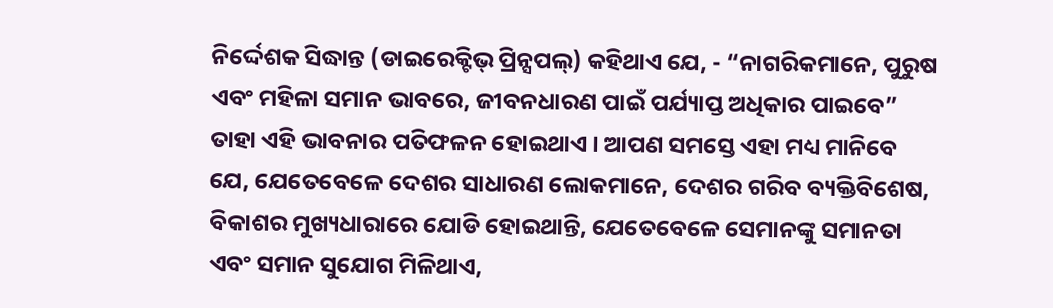ନିର୍ଦ୍ଦେଶକ ସିଦ୍ଧାନ୍ତ (ଡାଇରେକ୍ଟିଭ୍ ପ୍ରିନ୍ସପଲ୍) କହିଥାଏ ଯେ, - “ନାଗରିକମାନେ, ପୁରୁଷ ଏବଂ ମହିଳା ସମାନ ଭାବରେ, ଜୀବନଧାରଣ ପାଇଁ ପର୍ଯ୍ୟାପ୍ତ ଅଧିକାର ପାଇବେ” ତାହା ଏହି ଭାବନାର ପତିଫଳନ ହୋଇଥାଏ । ଆପଣ ସମସ୍ତେ ଏହା ମଧ୍ୟ ମାନିବେ ଯେ, ଯେତେବେଳେ ଦେଶର ସାଧାରଣ ଲୋକମାନେ, ଦେଶର ଗରିବ ବ୍ୟକ୍ତିବିଶେଷ, ବିକାଶର ମୁଖ୍ୟଧାରାରେ ଯୋଡି ହୋଇଥାନ୍ତି, ଯେତେବେଳେ ସେମାନଙ୍କୁ ସମାନତା ଏବଂ ସମାନ ସୁଯୋଗ ମିଳିଥାଏ,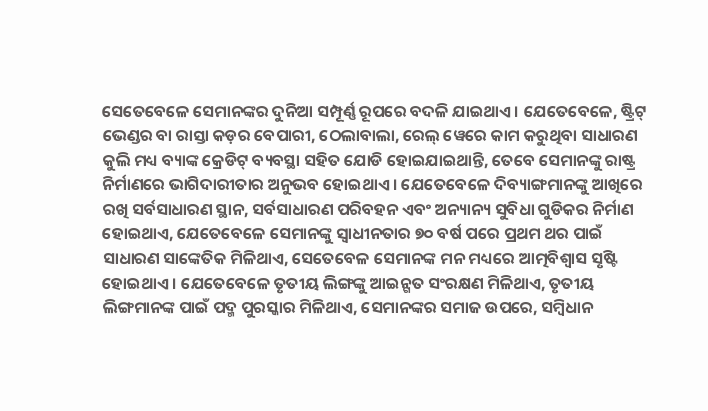ସେତେବେଳେ ସେମାନଙ୍କର ଦୁନିଆ ସମ୍ପୂର୍ଣ୍ଣ ରୂପରେ ବଦଳି ଯାଇଥାଏ । ଯେତେବେଳେ, ଷ୍ଟ୍ରିଟ୍ ଭେଣ୍ଡର ବା ରାସ୍ତା କଡ଼ର ବେପାରୀ, ଠେଲାବାଲା, ରେଲ୍ ୱେରେ କାମ କରୁଥିବା ସାଧାରଣ କୁଲି ମଧ୍ୟ ବ୍ୟାଙ୍କ କ୍ରେଡିଟ୍ ବ୍ୟବସ୍ଥା ସହିତ ଯୋଡି ହୋଇଯାଇଥାନ୍ତି, ତେବେ ସେମାନଙ୍କୁ ରାଷ୍ଟ୍ର ନିର୍ମାଣରେ ଭାଗିଦାରୀତାର ଅନୁଭବ ହୋଇଥାଏ । ଯେତେବେଳେ ଦିବ୍ୟାଙ୍ଗମାନଙ୍କୁ ଆଖିରେ ରଖି ସର୍ବସାଧାରଣ ସ୍ଥାନ, ସର୍ବସାଧାରଣ ପରିବହନ ଏବଂ ଅନ୍ୟାନ୍ୟ ସୁବିଧା ଗୁଡିକର ନିର୍ମାଣ ହୋଇଥାଏ, ଯେତେବେଳେ ସେମାନଙ୍କୁ ସ୍ୱାଧୀନତାର ୭୦ ବର୍ଷ ପରେ ପ୍ରଥମ ଥର ପାଇଁ ସାଧାରଣ ସାଙ୍କେତିକ ମିଳିଥାଏ, ସେତେବେଳ ସେମାନଙ୍କ ମନ ମଧ୍ୟରେ ଆତ୍ମବିଶ୍ୱାସ ସୃଷ୍ଟି ହୋଇଥାଏ । ଯେତେବେଳେ ତୃତୀୟ ଲିଙ୍ଗଙ୍କୁ ଆଇନ୍ଗତ ସଂରକ୍ଷଣ ମିଳିଥାଏ, ତୃତୀୟ ଲିଙ୍ଗମାନଙ୍କ ପାଇଁ ପଦ୍ମ ପୁରସ୍କାର ମିଳିଥାଏ, ସେମାନଙ୍କର ସମାଜ ଉପରେ, ସମ୍ବିଧାନ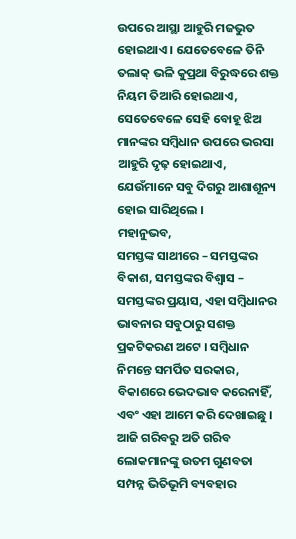ଉପରେ ଆସ୍ଥା ଆହୁରି ମଜଭୁତ ହୋଇଥାଏ । ଯେତେବେଳେ ତିନି ତଲାକ୍ ଭଳି କୁପ୍ରଥା ବିରୁଦ୍ଧରେ ଶକ୍ତ ନିୟମ ତିଆରି ହୋଇଥାଏ, ସେତେବେଳେ ସେହି ବୋହୂ ଝିଅ ମାନଙ୍କର ସମ୍ବିଧାନ ଉପରେ ଭରସା ଆହୁରି ଦୃଢ଼ ହୋଇଥାଏ, ଯେଉଁମାନେ ସବୁ ଦିଗରୁ ଆଶାଶୂନ୍ୟ ହୋଇ ସାରିଥିଲେ ।
ମହାନୁଭବ,
ସମସ୍ତଙ୍କ ସାଥୀରେ – ସମସ୍ତଙ୍କର ବିକାଶ, ସମସ୍ତଙ୍କର ବିଶ୍ୱାସ – ସମସ୍ତଙ୍କର ପ୍ରୟାସ, ଏହା ସମ୍ବିଧାନର ଭାବନାର ସବୁଠାରୁ ସଶକ୍ତ ପ୍ରକଟିକରଣ ଅଟେ । ସମ୍ବିଧାନ ନିମନ୍ତେ ସମର୍ପିତ ସରକାର, ବିକାଶରେ ଭେଦଭାବ କରେନାହିଁ, ଏବଂ ଏହା ଆମେ କରି ଦେଖାଇଛୁ । ଆଜି ଗରିବରୁ ଅତି ଗରିବ ଲୋକମାନଙ୍କୁ ଉତମ ଗୁଣବତା ସମ୍ପନ୍ନ ଭିତିଭୂମି ବ୍ୟବହାର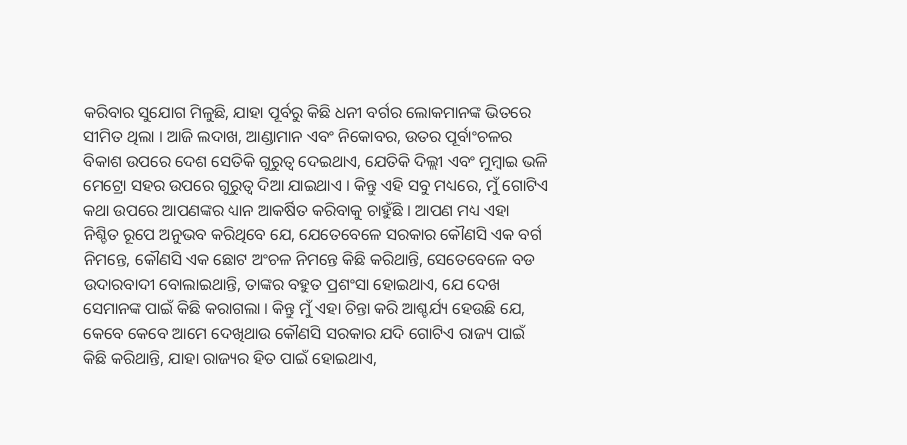କରିବାର ସୁଯୋଗ ମିଳୁଛି, ଯାହା ପୂର୍ବରୁ କିଛି ଧନୀ ବର୍ଗର ଲୋକମାନଙ୍କ ଭିତରେ ସୀମିତ ଥିଲା । ଆଜି ଲଦାଖ, ଆଣ୍ଡାମାନ ଏବଂ ନିକୋବର, ଉତର ପୂର୍ବାଂଚଳର ବିକାଶ ଉପରେ ଦେଶ ସେତିକି ଗୁରୁତ୍ୱ ଦେଇଥାଏ, ଯେତିକି ଦିଲ୍ଲୀ ଏବଂ ମୁମ୍ବାଇ ଭଳି ମେଟ୍ରୋ ସହର ଉପରେ ଗୁରୁତ୍ୱ ଦିଆ ଯାଇଥାଏ । କିନ୍ତୁ ଏହି ସବୁ ମଧ୍ୟରେ, ମୁଁ ଗୋଟିଏ କଥା ଉପରେ ଆପଣଙ୍କର ଧ୍ୟାନ ଆକର୍ଷିତ କରିବାକୁ ଚାହୁଁଛି । ଆପଣ ମଧ୍ୟ ଏହା ନିଶ୍ଚିତ ରୂପେ ଅନୁଭବ କରିଥିବେ ଯେ, ଯେତେବେଳେ ସରକାର କୌଣସି ଏକ ବର୍ଗ ନିମନ୍ତେ, କୌଣସି ଏକ ଛୋଟ ଅଂଚଳ ନିମନ୍ତେ କିଛି କରିଥାନ୍ତି, ସେତେବେଳେ ବଡ ଉଦାରବାଦୀ ବୋଲାଇଥାନ୍ତି, ତାଙ୍କର ବହୁତ ପ୍ରଶଂସା ହୋଇଥାଏ, ଯେ ଦେଖ ସେମାନଙ୍କ ପାଇଁ କିଛି କରାଗଲା । କିନ୍ତୁ ମୁଁ ଏହା ଚିନ୍ତା କରି ଆଶ୍ଚର୍ଯ୍ୟ ହେଉଛି ଯେ, କେବେ କେବେ ଆମେ ଦେଖିଥାଉ କୌଣସି ସରକାର ଯଦି ଗୋଟିଏ ରାଜ୍ୟ ପାଇଁ କିଛି କରିଥାନ୍ତି, ଯାହା ରାଜ୍ୟର ହିତ ପାଇଁ ହୋଇଥାଏ,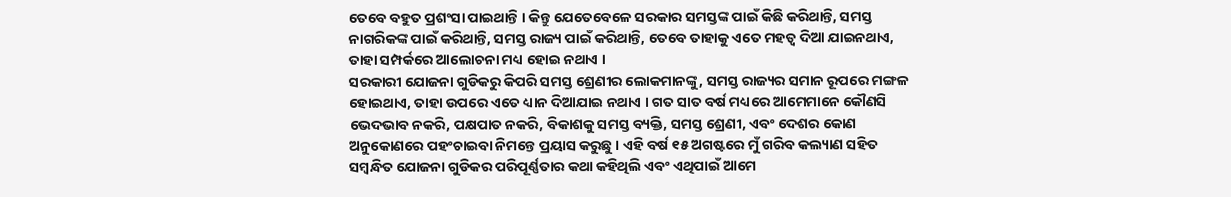ତେବେ ବହୁତ ପ୍ରଶଂସା ପାଇଥାନ୍ତି । କିନ୍ତୁ ଯେତେବେଳେ ସରକାର ସମସ୍ତଙ୍କ ପାଇଁ କିଛି କରିଥାନ୍ତି, ସମସ୍ତ ନାଗରିକଙ୍କ ପାଇଁ କରିଥାନ୍ତି, ସମସ୍ତ ରାଜ୍ୟ ପାଇଁ କରିଥାନ୍ତି, ତେବେ ତାହାକୁ ଏତେ ମହତ୍ୱ ଦିଆ ଯାଇନଥାଏ, ତାହା ସମ୍ପର୍କରେ ଆଲୋଚନା ମଧ୍ୟ ହୋଇ ନଥାଏ ।
ସରକାରୀ ଯୋଜନା ଗୁଡିକରୁ କିପରି ସମସ୍ତ ଶ୍ରେଣୀର ଲୋକମାନଙ୍କୁ, ସମସ୍ତ ରାଜ୍ୟର ସମାନ ରୂପରେ ମଙ୍ଗଳ ହୋଇଥାଏ, ତାହା ଉପରେ ଏତେ ଧ୍ୟାନ ଦିଆଯାଇ ନଥାଏ । ଗତ ସାତ ବର୍ଷ ମଧ୍ୟରେ ଆମେମାନେ କୌଣସି ଭେଦଭାବ ନକରି, ପକ୍ଷପାତ ନକରି, ବିକାଶକୁ ସମସ୍ତ ବ୍ୟକ୍ତି, ସମସ୍ତ ଶ୍ରେଣୀ, ଏବଂ ଦେଶର କୋଣ ଅନୁକୋଣରେ ପହଂଚାଇବା ନିମନ୍ତେ ପ୍ରୟାସ କରୁଛୁ । ଏହି ବର୍ଷ ୧୫ ଅଗଷ୍ଟରେ ମୁଁ ଗରିବ କଲ୍ୟାଣ ସହିତ ସମ୍ବନ୍ଧିତ ଯୋଜନା ଗୁଡିକର ପରିପୂର୍ଣ୍ଣତାର କଥା କହିଥିଲି ଏବଂ ଏଥିପାଇଁ ଆମେ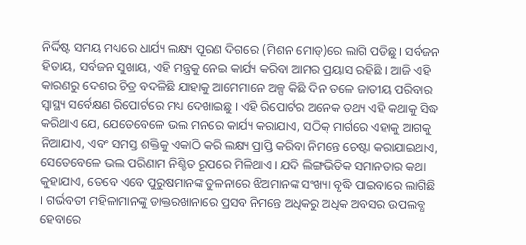ନିର୍ଦ୍ଦିଷ୍ଟ ସମୟ ମଧ୍ୟରେ ଧାର୍ଯ୍ୟ ଲକ୍ଷ୍ୟ ପୂରଣ ଦିଗରେ (ମିଶନ ମୋଡ୍)ରେ ଲାଗି ପଡିଛୁ । ସର୍ବଜନ ହିତାୟ, ସର୍ବଜନ ସୁଖାୟ, ଏହି ମନ୍ତ୍ରକୁ ନେଇ କାର୍ଯ୍ୟ କରିବା ଆମର ପ୍ରୟାସ ରହିଛି । ଆଜି ଏହି କାରଣରୁ ଦେଶର ଚିତ୍ର ବଦଳିଛି ଯାହାକୁ ଆମେମାନେ ଅଳ୍ପ କିଛି ଦିନ ତଳେ ଜାତୀୟ ପରିବାର ସ୍ୱାସ୍ଥ୍ୟ ସର୍ବେକ୍ଷଣ ରିପୋର୍ଟରେ ମଧ୍ୟ ଦେଖାଇଛୁ । ଏହି ରିପୋର୍ଟର ଅନେକ ତଥ୍ୟ ଏହି କଥାକୁ ସିଦ୍ଧ କରିଥାଏ ଯେ, ଯେତେବେଳେ ଭଲ ମନରେ କାର୍ଯ୍ୟ କରାଯାଏ, ସଠିକ୍ ମାର୍ଗରେ ଏହାକୁ ଆଗକୁ ନିଆଯାଏ, ଏବଂ ସମସ୍ତ ଶକ୍ତିକୁ ଏକାଠି କରି ଲକ୍ଷ୍ୟ ପ୍ରାପ୍ତି କରିବା ନିମନ୍ତେ ଚେଷ୍ଟା କରାଯାଇଥାଏ, ସେତେବେଳେ ଭଲ ପରିଣାମ ନିଶ୍ଚିତ ରୂପରେ ମିଳିଥାଏ । ଯଦି ଲିଙ୍ଗଭିତିକ ସମାନତାର କଥା କୁହାଯାଏ, ତେବେ ଏବେ ପୁରୁଷମାନଙ୍କ ତୁଳନାରେ ଝିଅମାନଙ୍କ ସଂଖ୍ୟା ବୃଦ୍ଧି ପାଇବାରେ ଲାଗିଛି । ଗର୍ଭବତୀ ମହିଳାମାନଙ୍କୁ ଡାକ୍ତରଖାନାରେ ପ୍ରସବ ନିମନ୍ତେ ଅଧିକରୁ ଅଧିକ ଅବସର ଉପଲବ୍ଧ ହେବାରେ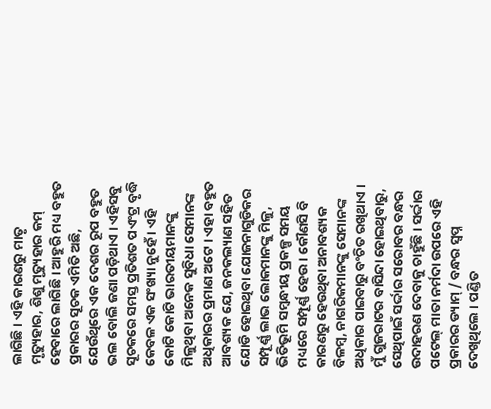ଲାଗିଛି । ଏହି କାରଣରୁ ମାତୃ ମୃତ୍ୟୁହାର, ଶିଶୁ ମୃତ୍ୟୁହାର କମ୍ ହେବାରେ ଲାଗିଛି । ଆହୁରି ମଧ୍ୟ ବହୁତ ପ୍ରକାରର ସୂଚକ ଏମିତି ଅଛି, ଯେଉଁଥିରେ ଏକ ଦେଶର ରୂପ ବହୁତ ଭଲ ବୋଲି ଜଣା ପଡ଼ିଥାଏ । ଏହିସବୁ ସୂଚକରେ ସମସ୍ତ ପ୍ରତିଶତ ପଏଂଟ୍ର ବୃଦ୍ଧି କେବଳ ଏକ ସଂଖ୍ୟା ନୁହେଁ । ଏହି କୋଟି କୋଟି ଭାରତୀୟମାନଙ୍କୁ ମିଳୁଥିବା ଅନେକ ସୁବିଧା ସେମାନଙ୍କ ଅଧିକାରର ପ୍ରମାଣ ଅଟେ । ଏହା ବହୁତ ଆବଶ୍ୟକ ଯେ, ଜନକଲ୍ୟାଣ ସହିତ ଯୋଡି ହୋଇଥିବା ଯୋଜନାଗୁଡିକର ସମ୍ପୂର୍ଣ୍ଣ ଲାଭ ଲୋକମାନଙ୍କୁ ମିଳୁ, ଭିତିଭୂମି ସମ୍ବନ୍ଧୀୟ ପ୍ରକଳ୍ପ ସମୟ ମଧ୍ୟରେ ସମ୍ପୂର୍ଣ୍ଣ ହେଉ । କୌଣସି ବି କାରଣରୁ ହେଉଥିବା ଅନାବଶ୍ୟକ ବିଳମ୍ବ, ନାଗରିକମାନଙ୍କୁ ସେମାନଙ୍କ ଅଧିକାର ପାଇବାରୁ ବଂଚିତ ରଖିଥାଏ । ମୁଁ ଗୁଜରାଟର ବାସିନ୍ଦା ହୋଇଥିବାରୁ, ସେଥିପାଇଁ ସର୍ଦ୍ଦାର ସରୋବର ବନ୍ଧର ଉଦାହରଣ ଦେବାକୁ ଚାହୁଁଛି । ସର୍ଦ୍ଦାର ପଟେଲ୍ ମାତା ନର୍ମଦା ଉପରେ ଏହି ପ୍ରକାରର ଡ୍ୟାମ୍ / ବନ୍ଧର ସ୍ୱପ୍ନ ଦେଖିଥିଲେ । ପଣ୍ଡିତ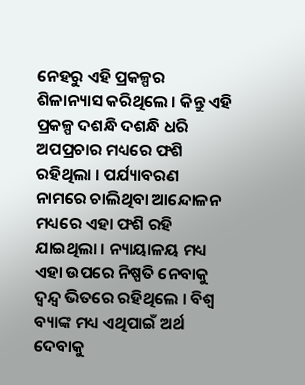ନେହରୁ ଏହି ପ୍ରକଳ୍ପର ଶିଳାନ୍ୟାସ କରିଥିଲେ । କିନ୍ତୁ ଏହି ପ୍ରକଳ୍ପ ଦଶନ୍ଧି ଦଶନ୍ଧି ଧରି ଅପପ୍ରଚାର ମଧ୍ୟରେ ଫଶି ରହିଥିଲା । ପର୍ଯ୍ୟାବରଣ ନାମରେ ଚାଲିଥିବା ଆନ୍ଦୋଳନ ମଧ୍ୟରେ ଏହା ଫଶି ରହି ଯାଇଥିଲା । ନ୍ୟାୟାଳୟ ମଧ୍ୟ ଏହା ଉପରେ ନିଷ୍ପତି ନେବାକୁ ଦ୍ୱନ୍ଦ୍ୱ ଭିତରେ ରହିଥିଲେ । ବିଶ୍ୱ ବ୍ୟାଙ୍କ ମଧ୍ୟ ଏଥିପାଇଁ ଅର୍ଥ ଦେବାକୁ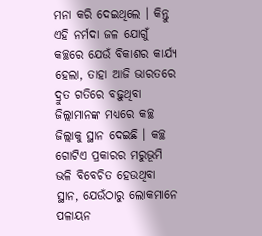ମନା କରି ଦେଇଥିଲେ । କିନ୍ତୁ ଏହି ନର୍ମଦା ଜଳ ଯୋଗୁଁ କଚ୍ଛରେ ଯେଉଁ ବିକାଶର କାର୍ଯ୍ୟ ହେଲା, ତାହା ଆଜି ଭାରତରେ ଦ୍ରୁତ ଗତିରେ ବଢ଼ୁଥିବା ଜିଲ୍ଲାମାନଙ୍କ ମଧ୍ୟରେ କଚ୍ଛ ଜିଲ୍ଲାକୁ ସ୍ଥାନ ଦେଇଛି । କଚ୍ଛ ଗୋଟିଏ ପ୍ରକାରର ମରୁଭୂମି ଭଳି ବିବେଚିତ ହେଉଥିବା ସ୍ଥାନ, ଯେଉଁଠାରୁ ଲୋକମାନେ ପଳାୟନ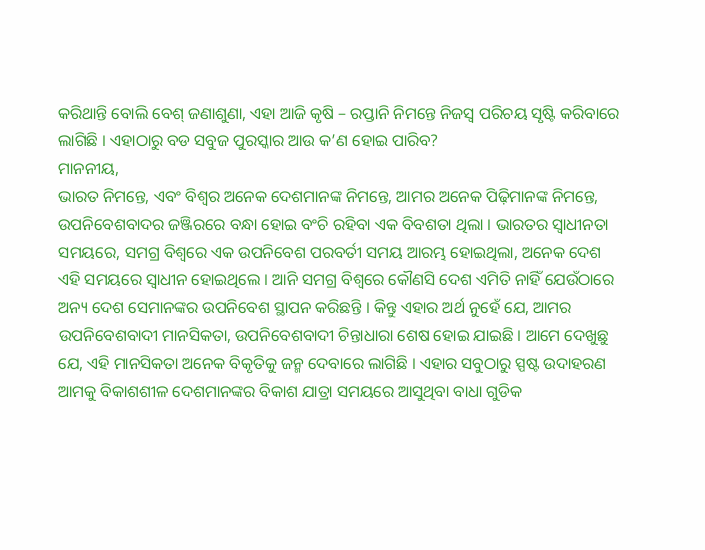କରିଥାନ୍ତି ବୋଲି ବେଶ୍ ଜଣାଶୁଣା, ଏହା ଆଜି କୃଷି – ରପ୍ତାନି ନିମନ୍ତେ ନିଜସ୍ୱ ପରିଚୟ ସୃଷ୍ଟି କରିବାରେ ଲାଗିଛି । ଏହାଠାରୁ ବଡ ସବୁଜ ପୁରସ୍କାର ଆଉ କ’ଣ ହୋଇ ପାରିବ?
ମାନନୀୟ,
ଭାରତ ନିମନ୍ତେ, ଏବଂ ବିଶ୍ୱର ଅନେକ ଦେଶମାନଙ୍କ ନିମନ୍ତେ, ଆମର ଅନେକ ପିଢ଼ିମାନଙ୍କ ନିମନ୍ତେ, ଉପନିବେଶବାଦର ଜଞ୍ଜିରରେ ବନ୍ଧା ହୋଇ ବଂଚି ରହିବା ଏକ ବିବଶତା ଥିଲା । ଭାରତର ସ୍ୱାଧୀନତା ସମୟରେ, ସମଗ୍ର ବିଶ୍ୱରେ ଏକ ଉପନିବେଶ ପରବର୍ତୀ ସମୟ ଆରମ୍ଭ ହୋଇଥିଲା, ଅନେକ ଦେଶ ଏହି ସମୟରେ ସ୍ୱାଧୀନ ହୋଇଥିଲେ । ଆନି ସମଗ୍ର ବିଶ୍ୱରେ କୌଣସି ଦେଶ ଏମିତି ନାହିଁ ଯେଉଁଠାରେ ଅନ୍ୟ ଦେଶ ସେମାନଙ୍କର ଉପନିବେଶ ସ୍ଥାପନ କରିଛନ୍ତି । କିନ୍ତୁ ଏହାର ଅର୍ଥ ନୁହେଁ ଯେ, ଆମର ଉପନିବେଶବାଦୀ ମାନସିକତା, ଉପନିବେଶବାଦୀ ଚିନ୍ତାଧାରା ଶେଷ ହୋଇ ଯାଇଛି । ଆମେ ଦେଖୁଛୁ ଯେ, ଏହି ମାନସିକତା ଅନେକ ବିକୃତିକୁ ଜନ୍ମ ଦେବାରେ ଲାଗିଛି । ଏହାର ସବୁଠାରୁ ସ୍ପଷ୍ଟ ଉଦାହରଣ ଆମକୁ ବିକାଶଶୀଳ ଦେଶମାନଙ୍କର ବିକାଶ ଯାତ୍ରା ସମୟରେ ଆସୁଥିବା ବାଧା ଗୁଡିକ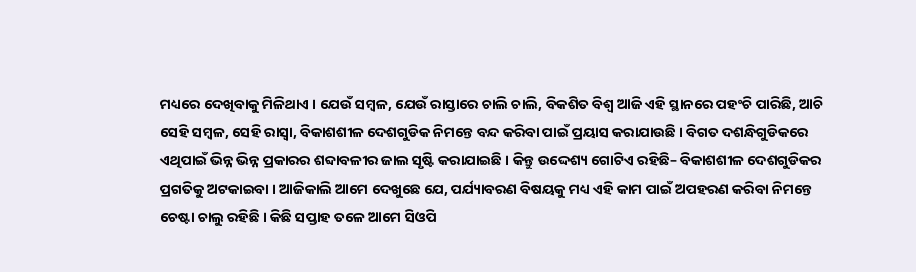ମଧ୍ୟରେ ଦେଖିବାକୁ ମିଳିଥାଏ । ଯେଉଁ ସମ୍ବଳ, ଯେଉଁ ରାସ୍ତାରେ ଚାଲି ଚାଲି, ବିକଶିତ ବିଶ୍ୱ ଆଜି ଏହି ସ୍ଥାନରେ ପହଂଚି ପାରିଛି, ଆଚି ସେହି ସମ୍ବଳ, ସେହି ରାସ୍ୱା, ବିକାଶଶୀଳ ଦେଶଗୁଡିକ ନିମନ୍ତେ ବନ୍ଦ କରିବା ପାଇଁ ପ୍ରୟାସ କରାଯାଉଛି । ବିଗତ ଦଶନ୍ଧିଗୁଡିକରେ ଏଥିପାଇଁ ଭିନ୍ନ ଭିନ୍ନ ପ୍ରକାରର ଶବ୍ଦାବଳୀର ଜାଲ ସୃଷ୍ଟି କରାଯାଇଛି । କିନ୍ତୁ ଉଦ୍ଦେଶ୍ୟ ଗୋଟିଏ ରହିଛି– ବିକାଶଶୀଳ ଦେଶଗୁଡିକର ପ୍ରଗତିକୁ ଅଟକାଇବା । ଆଜିକାଲି ଆମେ ଦେଖୁଛେ ଯେ, ପର୍ଯ୍ୟାବରଣ ବିଷୟକୁ ମଧ୍ୟ ଏହି କାମ ପାଇଁ ଅପହରଣ କରିବା ନିମନ୍ତେ ଚେଷ୍ଟା ଚାଲୁ ରହିଛି । କିଛି ସପ୍ତାହ ତଳେ ଆମେ ସିଓପି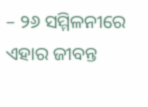– ୨୬ ସମ୍ମିଳନୀରେ ଏହାର ଜୀବନ୍ତ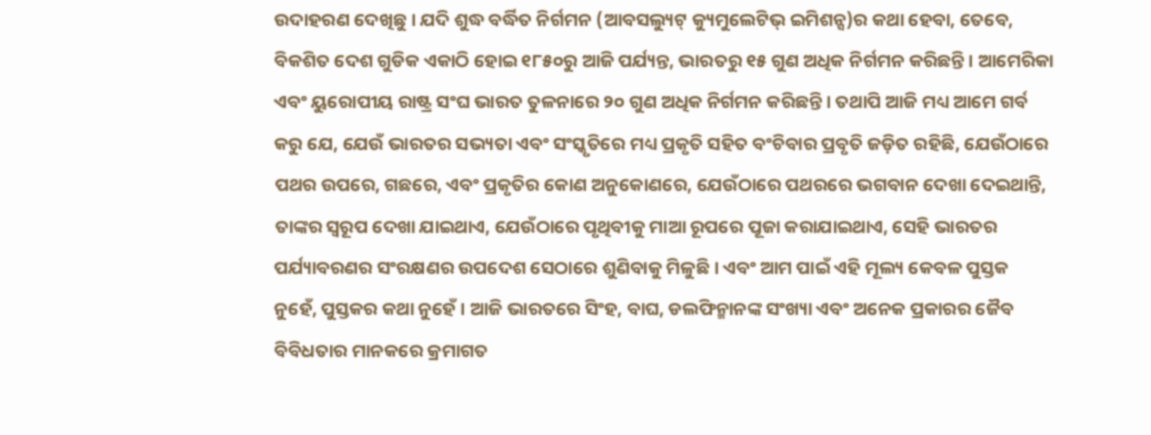ଉଦାହରଣ ଦେଖିଛୁ । ଯଦି ଶୁଦ୍ଧ ବର୍ଦ୍ଧିତ ନିର୍ଗମନ (ଆବସଲ୍ୟୁଟ୍ କ୍ୟୁମୁଲେଟିଭ୍ ଇମିଶନ୍ସ)ର କଥା ହେବା, ତେବେ, ବିକଶିତ ଦେଶ ଗୁଡିକ ଏକାଠି ହୋଇ ୧୮୫୦ରୁ ଆଜି ପର୍ଯ୍ୟନ୍ତ, ଭାରତରୁ ୧୫ ଗୁଣ ଅଧିକ ନିର୍ଗମନ କରିଛନ୍ତି । ଆମେରିକା ଏବଂ ୟୁରୋପୀୟ ରାଷ୍ଟ୍ର ସଂଘ ଭାରତ ତୁଳନାରେ ୨୦ ଗୁଣ ଅଧିକ ନିର୍ଗମନ କରିଛନ୍ତି । ତଥାପି ଆଜି ମଧ୍ୟ ଆମେ ଗର୍ବ କରୁ ଯେ, ଯେଉଁ ଭାରତର ସଭ୍ୟତା ଏବଂ ସଂସ୍କୃତିରେ ମଧ୍ୟ ପ୍ରକୃତି ସହିତ ବଂଚିବାର ପ୍ରବୃତି ଜଡ଼ିତ ରହିଛି, ଯେଉଁଠାରେ ପଥର ଉପରେ, ଗଛରେ, ଏବଂ ପ୍ରକୃତିର କୋଣ ଅନୁକୋଣରେ, ଯେଉଁଠାରେ ପଥରରେ ଭଗବାନ ଦେଖା ଦେଇଥାନ୍ତି, ତାଙ୍କର ସ୍ୱରୂପ ଦେଖା ଯାଇଥାଏ, ଯେଉଁଠାରେ ପୃଥିବୀକୁ ମାଆ ରୂପରେ ପୂଜା କରାଯାଇଥାଏ, ସେହି ଭାରତର ପର୍ଯ୍ୟାବରଣର ସଂରକ୍ଷଣର ଉପଦେଶ ସେଠାରେ ଶୁଣିବାକୁ ମିଳୁଛି । ଏବଂ ଆମ ପାଇଁ ଏହି ମୂଲ୍ୟ କେବଳ ପୁସ୍ତକ ନୁହେଁ, ପୁସ୍ତକର କଥା ନୁହେଁ । ଆଜି ଭାରତରେ ସିଂହ, ବାଘ, ଡଲଫିନ୍ମାନଙ୍କ ସଂଖ୍ୟା ଏବଂ ଅନେକ ପ୍ରକାରର ଜୈବ ବିବିଧତାର ମାନକରେ କ୍ରମାଗତ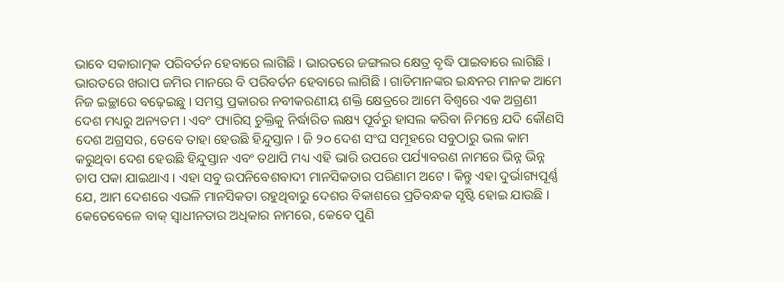ଭାବେ ସକାରାତ୍ମକ ପରିବର୍ତନ ହେବାରେ ଲାଗିଛି । ଭାରତରେ ଜଙ୍ଗଲର କ୍ଷେତ୍ର ବୃଦ୍ଧି ପାଇବାରେ ଲାଗିଛି । ଭାରତରେ ଖରାପ ଜମିର ମାନରେ ବି ପରିବର୍ତନ ହେବାରେ ଲାଗିଛି । ଗାଡିମାନଙ୍କର ଇନ୍ଧନର ମାନକ ଆମେ ନିଜ ଇଚ୍ଛାରେ ବଢ଼େଇଛୁ । ସମସ୍ତ ପ୍ରକାରର ନବୀକରଣୀୟ ଶକ୍ତି କ୍ଷେତ୍ରରେ ଆମେ ବିଶ୍ୱରେ ଏକ ଅଗ୍ରଣୀ ଦେଶ ମଧ୍ୟରୁ ଅନ୍ୟତମ । ଏବଂ ପ୍ୟାରିସ୍ ଚୁକ୍ତିକୁ ନିର୍ଦ୍ଧାରିତ ଲକ୍ଷ୍ୟ ପୂର୍ବରୁ ହାସଲ କରିବା ନିମନ୍ତେ ଯଦି କୌଣସି ଦେଶ ଅଗ୍ରସର, ତେବେ ତାହା ହେଉଛି ହିନ୍ଦୁସ୍ତାନ । ଜି ୨୦ ଦେଶ ସଂଘ ସମୂହରେ ସବୁଠାରୁ ଭଲ କାମ କରୁଥିବା ଦେଶ ହେଉଛି ହିନ୍ଦୁସ୍ତାନ ଏବଂ ତଥାପି ମଧ୍ୟ ଏହି ଭାରି ଉପରେ ପର୍ଯ୍ୟାବରଣ ନାମରେ ଭିନ୍ନ ଭିନ୍ନ ଚାପ ପକା ଯାଇଥାଏ । ଏହା ସବୁ ଉପନିବେଶବାଦୀ ମାନସିକତାର ପରିଣାମ ଅଟେ । କିନ୍ତୁ ଏହା ଦୁର୍ଭାଗ୍ୟପୂର୍ଣ୍ଣ ଯେ, ଆମ ଦେଶରେ ଏଭଳି ମାନସିକତା ରହୁଥିବାରୁ ଦେଶର ବିକାଶରେ ପ୍ରତିବନ୍ଧକ ସୃଷ୍ଟି ହୋଇ ଯାଉଛି । କେତେବେଳେ ବାକ୍ ସ୍ୱାଧୀନତାର ଅଧିକାର ନାମରେ, କେବେ ପୁଣି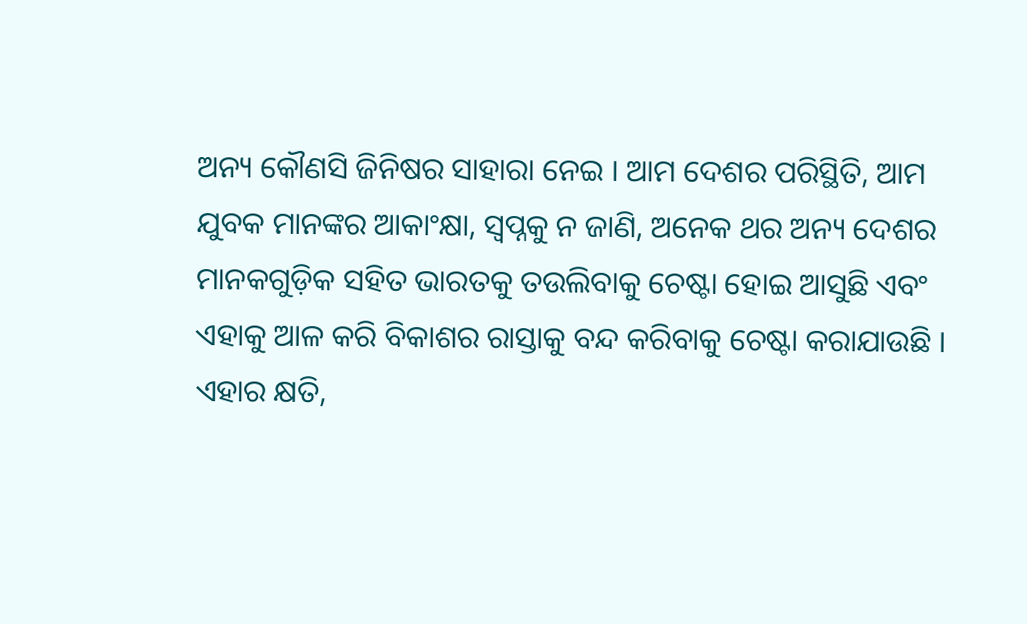ଅନ୍ୟ କୌଣସି ଜିନିଷର ସାହାରା ନେଇ । ଆମ ଦେଶର ପରିସ୍ଥିତି, ଆମ ଯୁବକ ମାନଙ୍କର ଆକାଂକ୍ଷା, ସ୍ୱପ୍ନକୁ ନ ଜାଣି, ଅନେକ ଥର ଅନ୍ୟ ଦେଶର ମାନକଗୁଡ଼ିକ ସହିତ ଭାରତକୁ ତଉଲିବାକୁ ଚେଷ୍ଟା ହୋଇ ଆସୁଛି ଏବଂ ଏହାକୁ ଆଳ କରି ବିକାଶର ରାସ୍ତାକୁ ବନ୍ଦ କରିବାକୁ ଚେଷ୍ଟା କରାଯାଉଛି । ଏହାର କ୍ଷତି,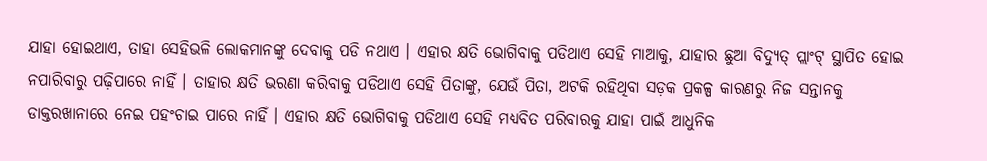ଯାହା ହୋଇଥାଏ, ତାହା ସେହିଭଳି ଲୋକମାନଙ୍କୁ ଦେବାକୁ ପଡି ନଥାଏ । ଏହାର କ୍ଷତି ଭୋଗିବାକୁ ପଡିଥାଏ ସେହି ମାଆକୁ, ଯାହାର ଛୁଆ ବିଦ୍ୟୁତ୍ ପ୍ଲାଂଟ୍ ସ୍ଥାପିତ ହୋଇ ନପାରିବାରୁ ପଢ଼ିପାରେ ନାହିଁ । ତାହାର କ୍ଷତି ଭରଣା କରିବାକୁ ପଡିଥାଏ ସେହି ପିତାଙ୍କୁ, ଯେଉଁ ପିତା, ଅଟକି ରହିଥିବା ସଡ଼କ ପ୍ରକଳ୍ପ କାରଣରୁ ନିଜ ସନ୍ତାନକୁ ଡାକ୍ତରଖାନାରେ ନେଇ ପହଂଚାଇ ପାରେ ନାହିଁ । ଏହାର କ୍ଷତି ଭୋଗିବାକୁ ପଡିଥାଏ ସେହି ମଧ୍ୟବିତ ପରିବାରକୁ ଯାହା ପାଇଁ ଆଧୁନିକ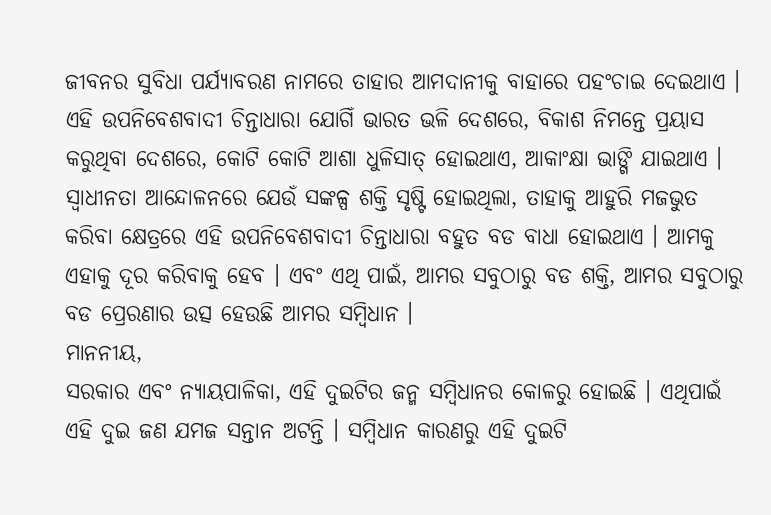ଜୀବନର ସୁବିଧା ପର୍ଯ୍ୟାବରଣ ନାମରେ ତାହାର ଆମଦାନୀକୁ ବାହାରେ ପହଂଚାଇ ଦେଇଥାଏ । ଏହି ଉପନିବେଶବାଦୀ ଚିନ୍ତାଧାରା ଯୋଗିଁ ଭାରତ ଭଳି ଦେଶରେ, ବିକାଶ ନିମନ୍ତେ ପ୍ରୟାସ କରୁଥିବା ଦେଶରେ, କୋଟି କୋଟି ଆଶା ଧୁଳିସାତ୍ ହୋଇଥାଏ, ଆକାଂକ୍ଷା ଭାଙ୍ଗି ଯାଇଥାଏ । ସ୍ୱାଧୀନତା ଆନ୍ଦୋଳନରେ ଯେଉଁ ସଙ୍କଳ୍ପ ଶକ୍ତି ସୃଷ୍ଟି ହୋଇଥିଲା, ତାହାକୁ ଆହୁରି ମଜଭୁତ କରିବା କ୍ଷେତ୍ରରେ ଏହି ଉପନିବେଶବାଦୀ ଚିନ୍ତାଧାରା ବହୁତ ବଡ ବାଧା ହୋଇଥାଏ । ଆମକୁ ଏହାକୁ ଦୂର କରିବାକୁ ହେବ । ଏବଂ ଏଥି ପାଇଁ, ଆମର ସବୁଠାରୁ ବଡ ଶକ୍ତି, ଆମର ସବୁଠାରୁ ବଡ ପ୍ରେରଣାର ଉତ୍ସ ହେଉଛି ଆମର ସମ୍ବିଧାନ ।
ମାନନୀୟ,
ସରକାର ଏବଂ ନ୍ୟାୟପାଳିକା, ଏହି ଦୁଇଟିର ଜନ୍ମ ସମ୍ବିଧାନର କୋଳରୁ ହୋଇଛି । ଏଥିପାଇଁ ଏହି ଦୁଇ ଜଣ ଯମଜ ସନ୍ତାନ ଅଟନ୍ତି । ସମ୍ବିଧାନ କାରଣରୁ ଏହି ଦୁଇଟି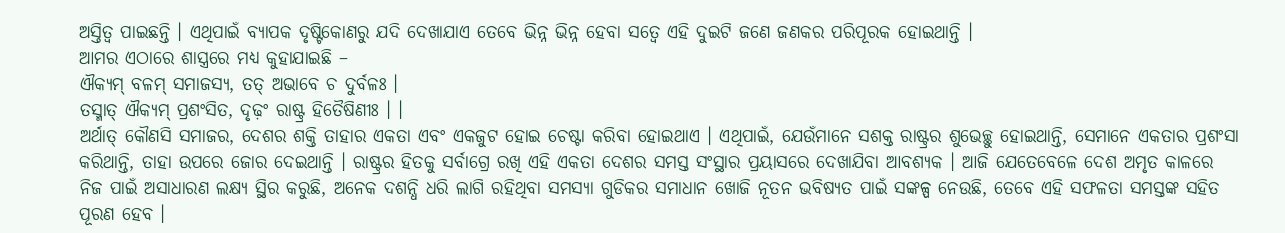ଅସ୍ତିତ୍ୱ ପାଇଛନ୍ତି । ଏଥିପାଇଁ ବ୍ୟାପକ ଦୃଷ୍ଟିକୋଣରୁ ଯଦି ଦେଖାଯାଏ ତେବେ ଭିନ୍ନ ଭିନ୍ନ ହେବା ସତ୍ୱେ ଏହି ଦୁଇଟି ଜଣେ ଜଣକର ପରିପୂରକ ହୋଇଥାନ୍ତି ।
ଆମର ଏଠାରେ ଶାସ୍ତ୍ରରେ ମଧ୍ୟ କୁହାଯାଇଛି –
ଐକ୍ୟମ୍ ବଳମ୍ ସମାଜସ୍ୟ, ତତ୍ ଅଭାବେ ଚ ଦୁର୍ବଳଃ ।
ତସ୍ମାତ୍ ଐକ୍ୟମ୍ ପ୍ରଶଂସିତ, ଦୃଢ଼ଂ ରାଷ୍ଟ୍ର ହିତୈଷିଣୀଃ । ।
ଅର୍ଥାତ୍ କୌଣସି ସମାଜର, ଦେଶର ଶକ୍ତି ତାହାର ଏକତା ଏବଂ ଏକଜୁଟ ହୋଇ ଚେଷ୍ଟା କରିବା ହୋଇଥାଏ । ଏଥିପାଇଁ, ଯେଉଁମାନେ ସଶକ୍ତ ରାଷ୍ଟ୍ରର ଶୁଭେଚ୍ଛୁ ହୋଇଥାନ୍ତି, ସେମାନେ ଏକତାର ପ୍ରଶଂସା କରିଥାନ୍ତି, ତାହା ଉପରେ ଜୋର ଦେଇଥାନ୍ତି । ରାଷ୍ଟ୍ରର ହିତକୁ ସର୍ବାଗ୍ରେ ରଖି ଏହି ଏକତା ଦେଶର ସମସ୍ତ ସଂସ୍ଥାର ପ୍ରୟାସରେ ଦେଖାଯିବା ଆବଶ୍ୟକ । ଆଜି ଯେତେବେଳେ ଦେଶ ଅମୃତ କାଳରେ ନିଜ ପାଇଁ ଅସାଧାରଣ ଲକ୍ଷ୍ୟ ସ୍ଥିର କରୁଛି, ଅନେକ ଦଶନ୍ଧି ଧରି ଲାଗି ରହିଥିବା ସମସ୍ୟା ଗୁଡିକର ସମାଧାନ ଖୋଜି ନୂତନ ଭବିଷ୍ୟତ ପାଇଁ ସଙ୍କଳ୍ପ ନେଉଛି, ତେବେ ଏହି ସଫଳତା ସମସ୍ତଙ୍କ ସହିତ ପୂରଣ ହେବ ।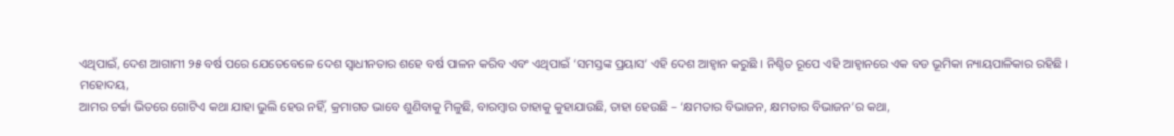ଏଥିପାଇଁ, ଦେଶ ଆଗାମୀ ୨୫ ବର୍ଷ ପରେ ଯେତେବେଳେ ଦେଶ ସ୍ୱାଧୀନତାର ଶହେ ବର୍ଷ ପାଳନ କରିବ ଏବଂ ଏଥିପାଇଁ ‘ସମସ୍ତଙ୍କ ପ୍ରୟାସ’ ଏହି ଦେଶ ଆହ୍ୱାନ କରୁଛି । ନିଶ୍ଚିତ ରୂପେ ଏହି ଆହ୍ୱାନରେ ଏକ ବଡ ଭୂମିକା ନ୍ୟାୟପାଳିକାର ରହିଛି ।
ମହୋଦୟ,
ଆମର ଚର୍ଚ୍ଚା ଭିତରେ ଗୋଟିଏ କଥା ଯାହା ଭୁଲି ହେଉ ନହିଁ, କ୍ରମାଗତ ଭାବେ ଶୁଣିବାକୁ ମିଳୁଛି, ବାରମ୍ବାର ତାହାକୁ କୁହାଯାଉଛି, ତାହା ହେଉଛି – ‘କ୍ଷମତାର ବିଭାଜନ, କ୍ଷମତାର ବିଭାଜନ’ର କଥା,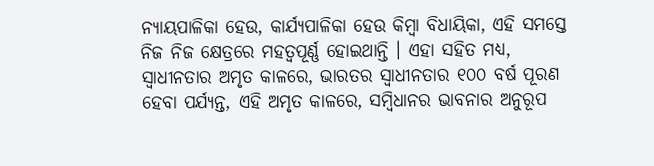ନ୍ୟାୟପାଳିକା ହେଉ, କାର୍ଯ୍ୟପାଳିକା ହେଉ କିମ୍ବା ବିଧାୟିକା, ଏହି ସମସ୍ତେ ନିଜ ନିଜ କ୍ଷେତ୍ରରେ ମହତ୍ୱପୂର୍ଣ୍ଣ ହୋଇଥାନ୍ତି । ଏହା ସହିତ ମଧ୍ୟ, ସ୍ୱାଧୀନତାର ଅମୃତ କାଳରେ, ଭାରତର ସ୍ୱାଧୀନତାର ୧୦୦ ବର୍ଷ ପୂରଣ ହେବା ପର୍ଯ୍ୟନ୍ତ, ଏହି ଅମୃତ କାଳରେ, ସମ୍ବିଧାନର ଭାବନାର ଅନୁରୂପ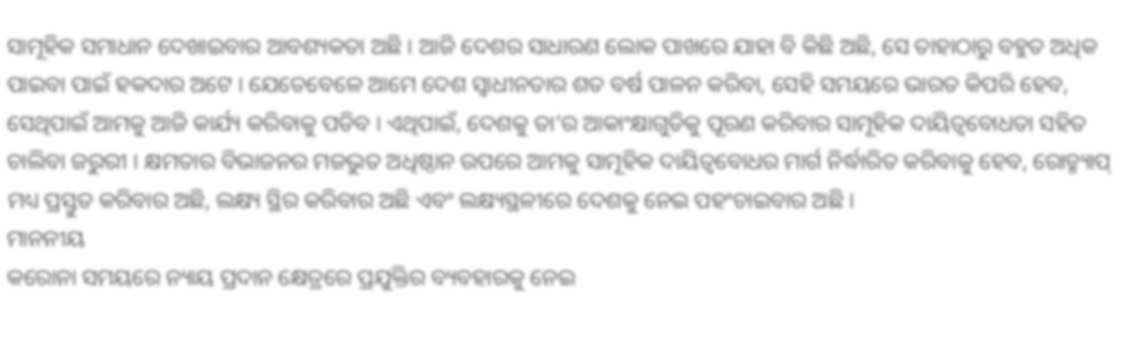ସାମୂହିକ ସମାଧାନ ଦେଖାଇବାର ଆବଶ୍ୟକତା ଅଛି । ଆଜି ଦେଶର ସାଧାରଣ ଲୋକ ପାଖରେ ଯାହା ବି କିଛି ଅଛି, ସେ ତାହାଠାରୁ ବହୁତ ଅଧିକ ପାଇବା ପାଇଁ ହକଦାର ଅଟେ । ଯେତେବେଳେ ଆମେ ଦେଶ ସ୍ୱାଧୀନତାର ଶତ ବର୍ଷ ପାଳନ କରିବା, ସେହି ସମୟରେ ଭାରତ କିପରି ହେବ, ସେଥିପାଇଁ ଆମକୁ ଆଜି କାର୍ଯ୍ୟ କରିବାକୁ ପଡିବ । ଏଥିପାଇଁ, ଦେଶକୁ ତା’ର ଆକାଂକ୍ଷାଗୁଡିକୁ ପୂରଣ କରିବାର ସାମୂହିକ ଦାୟିତ୍ୱବୋଧତା ସହିତ ଚାଲିବା ଜରୁରୀ । କ୍ଷମତାର ବିଭାଜନର ମଜଭୁତ ଅଧିଷ୍ଠାନ ଉପରେ ଆମକୁ ସାମୂହିକ ଦାୟିତ୍ୱବୋଧର ମାର୍ଗ ନିର୍ଦ୍ଧାରିତ କରିବାକୁ ହେବ, ରୋଡ୍ମ୍ୟାପ୍ ମଧ୍ୟ ପ୍ରସ୍ତୁତ କରିବାର ଅଛି, ଲକ୍ଷ୍ୟ ସ୍ଥିର କରିବାର ଅଛି ଏବଂ ଲକ୍ଷ୍ୟସ୍ଥଳୀରେ ଦେଶକୁ ନେଇ ପହଂଚାଇବାର ଅଛି ।
ମାନନୀୟ
କରୋନା ସମୟରେ ନ୍ୟାୟ ପ୍ରଦାନ କ୍ଷେତ୍ରରେ ପ୍ରଯୁକ୍ତିର ବ୍ୟବହାରକୁ ନେଇ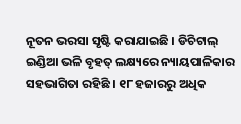ନୂତନ ଭରସା ସୃଷ୍ଟି କରାଯାଇଛି । ଡିଚିଟାଲ୍ ଇଣ୍ଡିଆ ଭଳି ବୃହତ୍ ଲକ୍ଷ୍ୟରେ ନ୍ୟାୟପାଳିକାର ସହଭାଗିତା ରହିଛି । ୧୮ ହଜାରରୁ ଅଧିକ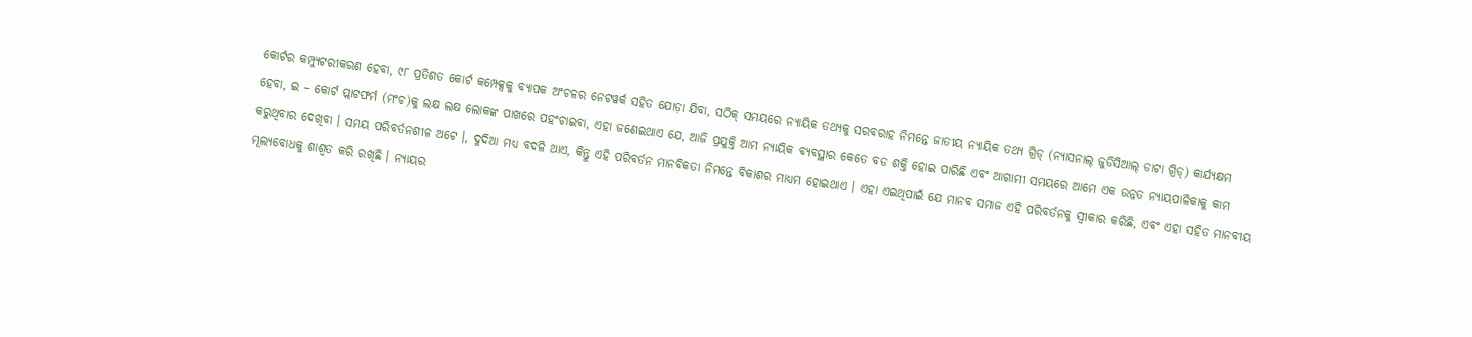କୋର୍ଟର କମ୍ପ୍ୟୁଟରୀକରଣ ହେବା, ୯୮ ପ୍ରତିଶତ କୋର୍ଟ କମ୍ପେକ୍ସକୁ ବ୍ୟାପକ ଅଂଚଳର ନେଟୱର୍କ ସହିତ ଯୋଡ଼ା ଯିବା, ସଠିକ୍ ସମୟରେ ନ୍ୟାୟିକ ତଥ୍ୟକୁ ସରବରାହ ନିମନ୍ତେ ଜାତୀୟ ନ୍ୟାୟିକ ତଥ୍ୟ ଗ୍ରିଡ୍ (ନ୍ୟାସନାଲ୍ ଜୁଡିସିଆଲ୍ ଡାଟା ଗ୍ରିଡ୍) କାର୍ଯ୍ୟକ୍ଷମ ହେବା, ଇ – କୋର୍ଟ ପ୍ଲାଟଫର୍ମ (ମଂଚ)କୁ ଲକ୍ଷ ଲକ୍ଷ ଲୋକଙ୍କ ପାଖରେ ପହଂଚାଇବା, ଏହା ଜଣେଇଥାଏ ଯେ, ଆଜି ପ୍ରଯୁକ୍ତି ଆମ ନ୍ୟାୟିକ ବ୍ୟବସ୍ଥାର କେତେ ବଡ ଶକ୍ତି ହୋଇ ପାରିଛି ଏବଂ ଆଗାମୀ ସମୟରେ ଆମେ ଏକ ଉନ୍ନତ ନ୍ୟାୟପାଳିକାକୁ କାମ କରୁଥିବାର ଦେଖିବା । ସମୟ ପରିବର୍ତନଶୀଳ ଅଟେ ।, ଦୁଦିଆ ମଧ୍ୟ ବଦଳି ଥାଏ, କିନ୍ତୁ ଏହି ପରିବର୍ତନ ମାନବିକତା ନିମନ୍ତେ ବିକାଶର ମାଧ୍ୟମ ହୋଇଥାଏ । ଏହା ଏଇଥିପାଇଁ ଯେ ମାନବ ସମାଜ ଏହି ପରିବର୍ତନକୁ ସ୍ୱୀକାର କରିଛି, ଏବଂ ଏହା ସହିତ ମାନବୀୟ ମୂଲ୍ୟବୋଧକୁ ଶାଶ୍ୱତ କରି ରଖିଛି । ନ୍ୟାୟର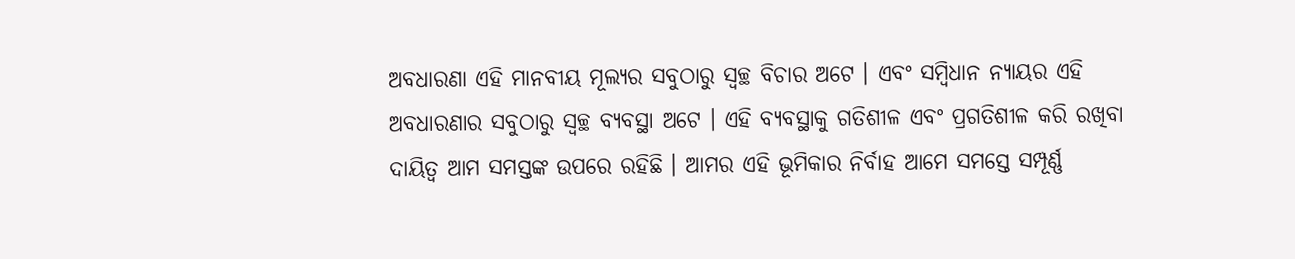ଅବଧାରଣା ଏହି ମାନବୀୟ ମୂଲ୍ୟର ସବୁଠାରୁ ସ୍ୱଚ୍ଛ ବିଚାର ଅଟେ । ଏବଂ ସମ୍ବିଧାନ ନ୍ୟାୟର ଏହି ଅବଧାରଣାର ସବୁଠାରୁ ସ୍ୱଚ୍ଛ ବ୍ୟବସ୍ଥା ଅଟେ । ଏହି ବ୍ୟବସ୍ଥାକୁ ଗତିଶୀଳ ଏବଂ ପ୍ରଗତିଶୀଳ କରି ରଖିବା ଦାୟିତ୍ୱ ଆମ ସମସ୍ତଙ୍କ ଉପରେ ରହିଛି । ଆମର ଏହି ଭୂମିକାର ନିର୍ବାହ ଆମେ ସମସ୍ତେ ସମ୍ପୂର୍ଣ୍ଣ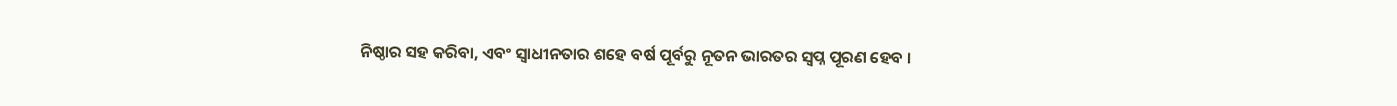ନିଷ୍ଠାର ସହ କରିବା, ଏବଂ ସ୍ୱାଧୀନତାର ଶହେ ବର୍ଷ ପୂର୍ବରୁ ନୂତନ ଭାରତର ସ୍ୱପ୍ନ ପୂରଣ ହେବ ।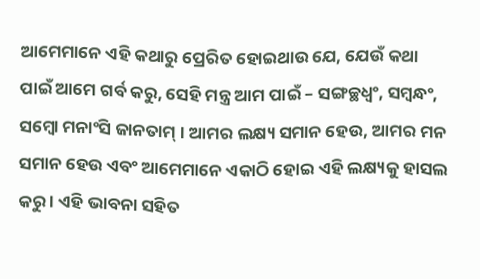ଆମେମାନେ ଏହି କଥାରୁ ପ୍ରେରିତ ହୋଇଥାଉ ଯେ, ଯେଉଁ କଥା ପାଇଁ ଆମେ ଗର୍ବ କରୁ, ସେହି ମନ୍ତ୍ର ଆମ ପାଇଁ – ସଙ୍ଗଚ୍ଛଧ୍ୱଂ, ସମ୍ବନ୍ଧଂ, ସମ୍ବୋ ମନାଂସି ଜାନତାମ୍ । ଆମର ଲକ୍ଷ୍ୟ ସମାନ ହେଉ, ଆମର ମନ ସମାନ ହେଉ ଏବଂ ଆମେମାନେ ଏକାଠି ହୋଇ ଏହି ଲକ୍ଷ୍ୟକୁ ହାସଲ କରୁ । ଏହି ଭାବନା ସହିତ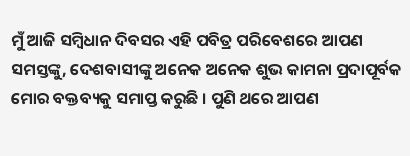ମୁଁ ଆଜି ସମ୍ବିଧାନ ଦିବସର ଏହି ପବିତ୍ର ପରିବେଶରେ ଆପଣ ସମସ୍ତଙ୍କୁ, ଦେଶବାସୀଙ୍କୁ ଅନେକ ଅନେକ ଶୁଭ କାମନା ପ୍ରଦାପୂର୍ବକ ମୋର ବକ୍ତବ୍ୟକୁ ସମାପ୍ତ କରୁଛି । ପୁଣି ଥରେ ଆପଣ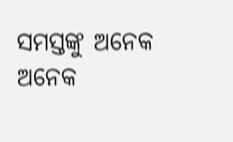ସମସ୍ତଙ୍କୁ ଅନେକ ଅନେକ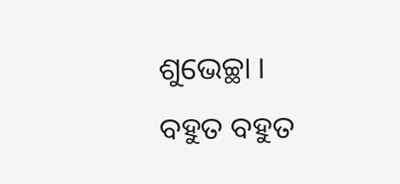ଶୁଭେଚ୍ଛା ।
ବହୁତ ବହୁତ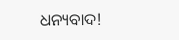ଧନ୍ୟବାଦ!